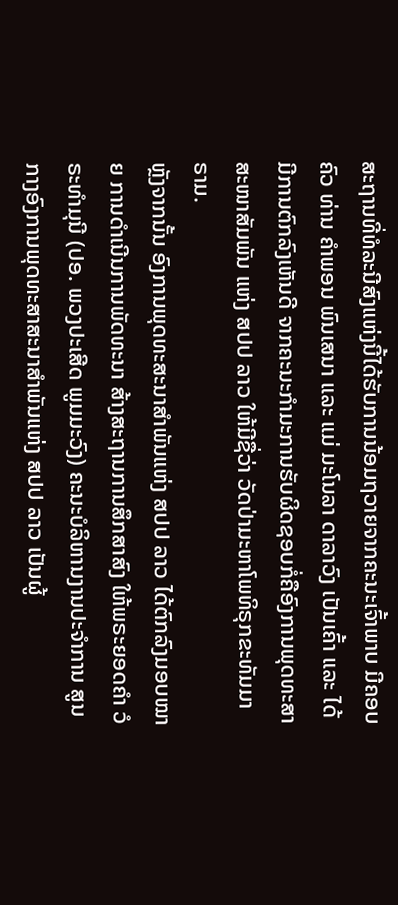ສະຖານທີ່ທໍລະນີສົງແຫ່ງນີ້ໄດ້ຮັບການນ້ອມຖວາຍຈາກຄະນະເຈົ້າພາບ ມີຄອບຄົວ ທ່ານ ຄຳພອນ ພົນເສນາ ແລະ ແມ່ ມະໂນລາ ດາລາວົງ ເປັນເຄົ້າ ແລະ ໄດ້ມີການຕົກລົງເຫັນດີ ຈາກຄະນະກຳມະການຮັບຜິດຊອບກໍ່ຄືອົງການພຸດທະສາສະໜາສັມພັນ ແຫ່ງ ສປປ ລາວ ໃຫ້ມີຊື່ວ່າ ວັດປ່າມະຫາໂພທິຣຸກຂະທັມມາຣາມ.
ຫຼັງຈາກນັ້ນ ອົງການພຸດທະສະນາສຳພັນແຫ່ງ ສປປ ລາວ ໄດ້ຕົກລົງມອບໝາຍ ການດຳເນີນການພັດທະນາ ສ້າງສະຖານການສຶກສາສົງ ໃຫ້ພຣະຍອດຄຳ ວໍຣະທຳມຸນີ (ປອ. ພວງປະເສີດ ພູມມະວົງ) ຄະນະບໍລິຫານງານປະຈຳການ ສູນກາງອົງການພຸດທະສາສະນາສຳພັນແຫ່ງ ສປປ ລາວ ເປັນຜູ້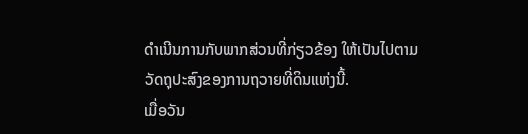ດຳເນີນການກັບພາກສ່ວນທີ່ກ່ຽວຂ້ອງ ໃຫ້ເປັນໄປຕາມວັດຖຸປະສົງຂອງການຖວາຍທີ່ດິນແຫ່ງນີ້.
ເມື່ອວັນ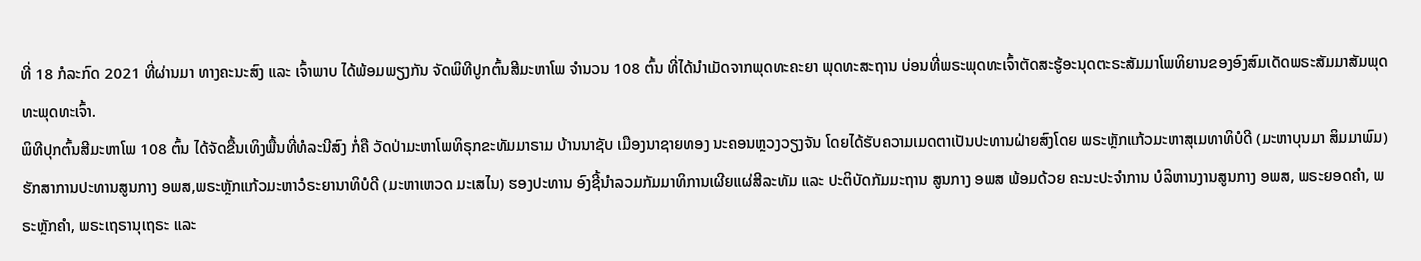ທີ່ 18 ກໍລະກົດ 2021 ທີ່ຜ່ານມາ ທາງຄະນະສົງ ແລະ ເຈົ້າພາບ ໄດ້ພ້ອມພຽງກັນ ຈັດພິທີປູກຕົ້ນສີມະຫາໂພ ຈຳນວນ 108 ຕົ້ນ ທີ່ໄດ້ນຳເມັດຈາກພຸດທະຄະຍາ ພຸດທະສະຖານ ບ່ອນທີ່ພຣະພຸດທະເຈົ້າຕັດສະຮູ້ອະນຸດຕະຣະສັມມາໂພທິຍານຂອງອົງສົມເດັດພຣະສັມມາສັມພຸດທະພຸດທະເຈົ້າ.
ພິທີປຸກຕົ້ນສີມະຫາໂພ 108 ຕົ້ນ ໄດ້ຈັດຂື້ນເທິງພື້ນທີ່ທໍລະນີສົງ ກໍ່ຄື ວັດປ່າມະຫາໂພທິຣຸກຂະທັມມາຣາມ ບ້ານນາຊັບ ເມືອງນາຊາຍທອງ ນະຄອນຫຼວງວຽງຈັນ ໂດຍໄດ້ຮັບຄວາມເມດຕາເປັນປະທານຝ່າຍສົງໂດຍ ພຣະຫຼັກແກ້ວມະຫາສຸເມທາທິບໍດີ (ມະຫາບຸນມາ ສິມມາພົມ) ຮັກສາການປະທານສູນກາງ ອພສ,ພຣະຫຼັກແກ້ວມະຫາວໍຣະຍານາທິບໍດີ (ມະຫາເຫວດ ມະເສໄນ) ຮອງປະທານ ອົງຊີ້ນຳລວມກັມມາທິການເຜີຍແຜ່ສີລະທັມ ແລະ ປະຕິບັດກັມມະຖານ ສູນກາງ ອພສ ພ້ອມດ້ວຍ ຄະນະປະຈຳການ ບໍລິຫານງານສູນກາງ ອພສ, ພຣະຍອດຄໍາ, ພຣະຫຼັກຄຳ, ພຣະເຖຣານຸເຖຣະ ແລະ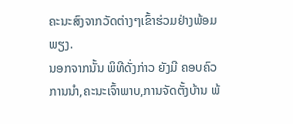ຄະນະສົງຈາກວັດຕ່າງໆເຂົ້າຮ່ວມຢ່າງພ້ອມພຽງ.
ນອກຈາກນັ້ນ ພິທີດັ່ງກ່າວ ຍັງມີ ຄອບຄົວການນຳ,ຄະນະເຈົ້າພາບ,ການຈັດຕັ້ງບ້ານ ພ້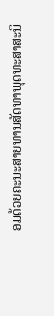ອມດ້ວຍຄະນະສາຍທານສັດທາພຸດທະສາສະນິ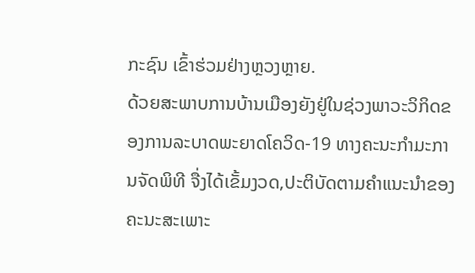ກະຊົນ ເຂົ້າຮ່ວມຢ່າງຫຼວງຫຼາຍ.
ດ້ວຍສະພາບການບ້ານເມືອງຍັງຢູ່ໃນຊ່ວງພາວະວິກິດຂອງການລະບາດພະຍາດໂຄວິດ-19 ທາງຄະນະກຳມະການຈັດພິທີ ຈື່ງໄດ້ເຂັ້ມງວດ,ປະຕິບັດຕາມຄຳແນະນຳຂອງຄະນະສະເພາະ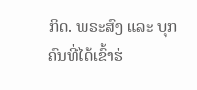ກິດ. ພຣະສົງ ແລະ ບຸກຄົນທີ່ໄດ້ເຂົ້າຮ່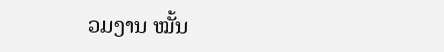ວມງານ ໝັ້ນ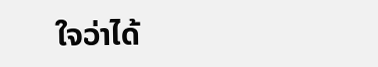ໃຈວ່າໄດ້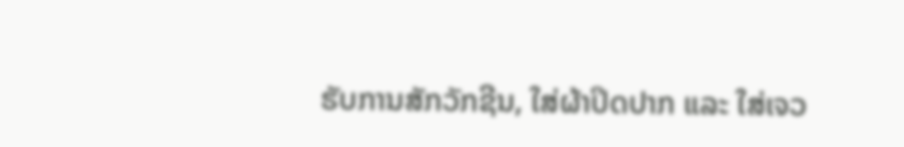ຮັບການສັກວັກຊີນ, ໃສ່ຜ້າປິດປາກ ແລະ ໃສ່ເຈວ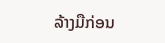ລ້າງມືກ່ອນ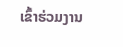ເຂົ້າຮ່ວມງານ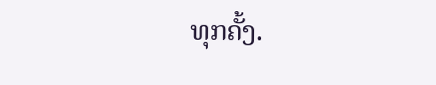ທຸກຄັ້ງ.